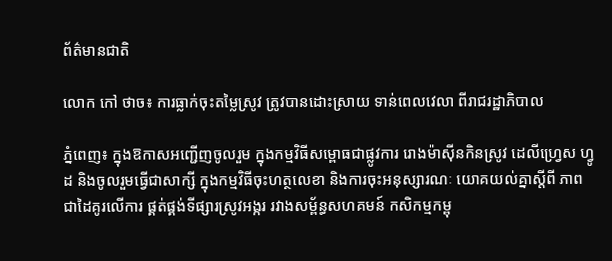ព័ត៌មានជាតិ

លោក កៅ ថាច៖ ការធ្លាក់ចុះតម្លៃស្រូវ ត្រូវបានដោះស្រាយ ទាន់ពេលវេលា ពីរាជរដ្ឋាភិបាល

ភ្នំពេញ៖ ក្នុងឱកាសអញ្ជើញចូលរួម ក្នុងកម្មវិធីសម្ពោធជាផ្លូវការ រោងម៉ាស៊ីនកិនស្រូវ ដេលីហ្វ្រេស ហ្វូដ និងចូលរួមធ្វើជាសាក្សី ក្នុងកម្មវិធីចុះហត្ថលេខា និងការចុះអនុស្សារណៈ យោគយល់គ្នាស្តីពី ភាពជាដៃគូរលើការ ផ្គត់ផ្គង់ទីផ្សារស្រូវអង្ករ រវាងសម្ព័ន្ធសហគមន៍ កសិកម្មកម្ពុ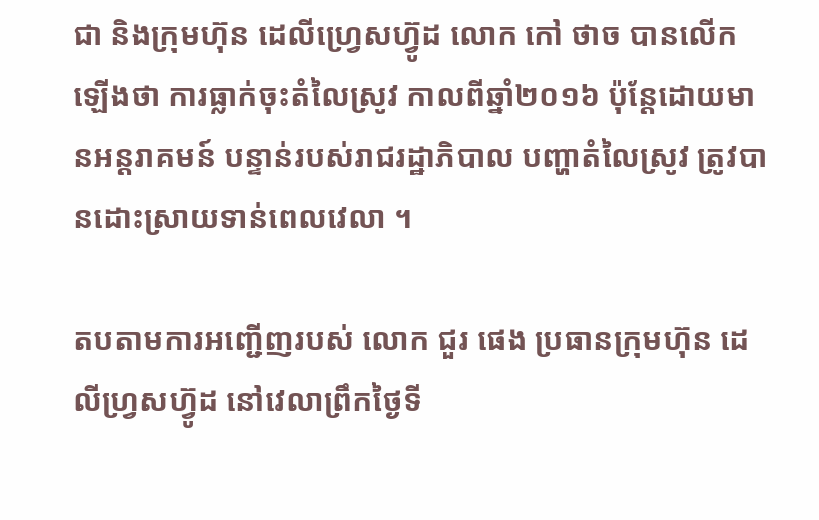ជា និងក្រុមហ៊ុន ដេលីហ្រ្វេសហ៊្វូដ លោក កៅ ថាច បានលើកឡើងថា ការធ្លាក់ចុះតំលៃស្រូវ កាលពីឆ្នាំ២០១៦ ប៉ុន្តែដោយមានអន្តរាគមន៍ បន្ទាន់របស់រាជរដ្ឋាភិបាល បញ្ហាតំលៃស្រូវ ត្រូវបានដោះស្រាយទាន់ពេលវេលា ។

តបតាមការអញ្ជើញរបស់ លោក ជួរ ផេង ប្រធានក្រុមហ៊ុន ដេលីហ្វ្រសហ៊្វូដ នៅវេលាព្រឹកថ្ងៃទី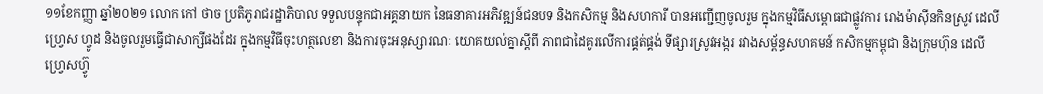១១ខែកញ្ញា ឆ្នាំ២០២១ លោក កៅ ថាច ប្រតិភូរាជរដ្ឋាភិបាល ទទួលបន្ទុកជាអគ្គនាយក នៃធនាគារអភិវឌ្ឍន៍ជនបទ និងកសិកម្ម និងសហការី បានអញ្ជើញចូលរួម ក្នុងកម្មវិធីសម្ពោធជាផ្លូវការ រោងម៉ាស៊ីនកិនស្រូវ ដេលីហ្វ្រេស ហ្វូដ និងចូលរួមធ្វើជាសាក្សីផងដែរ ក្នុងកម្មវិធីចុះហត្ថលេខា និងការចុះអនុស្សារណៈ យោគយល់គ្នាស្តីពី ភាពជាដៃគូរលើការផ្គត់ផ្គង់ ទីផ្សារស្រូវអង្ករ រវាងសម្ព័ន្ធសហគមន៍ កសិកម្មកម្ពុជា និងក្រុមហ៊ុន ដេលីហ្រ្វេសហ៊្វូ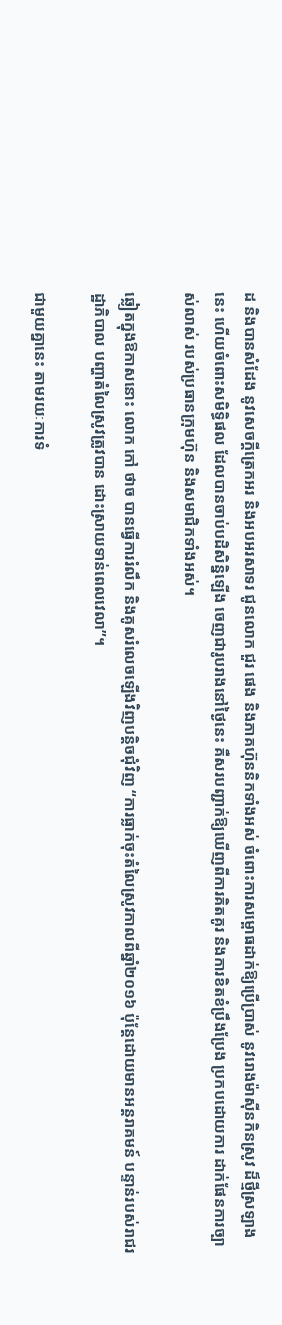ដ និងបានសំដែង នូវសេចក្តីត្រេកអរ និងអបអរសាទរ ជូនលោក ជួរ ផេង និងភាគហ៊ុននិកទាំងអស់ ចំពោះការសម្ពោធដាក់ឱ្យប្រើប្រាស់ នូវរោងម៉ាស៊ីនកិនស្រូវ ដ៏ថ្មីស្រឡាងនេះ ហើយចំពោះសមិទ្ធិផល ដែលបានចាប់បដិសិន្និឡើង ចេញជារូបរាងនៅថ្ងៃនេះ គឺសរបញ្ជាក់ឱ្យឃើញពីការគិតគូរ និងការខិតខំប្រឹងប្រែង ប្រកបដោយការ ដាក់ផែនការច្បាស់លាស់ របស់ប្រធានក្រុមហ៊ុន និងសមាជិកទាំងអស់។

ឆ្លៀតក្នុងឱកាសនោះ លោក កៅ ថាច បានធ្វើការរំលឹក និងគូសរំលេចឡើងវិញបន្តិចជុំវិញ “ការធ្លាក់ចុះតំលៃស្រូវកាលពីឆ្នាំ២០១៦ ប៉ុន្តែដោយមានអន្តរាគមន៍ បន្ទាន់របស់រាជរដ្ឋាភិបាល បញ្ហាតំលៃស្រូវត្រូវបាន ដោះស្រាយទាន់ពេលវេលា”។

ជាមួយគ្នានេះ តាមរយៈការទំ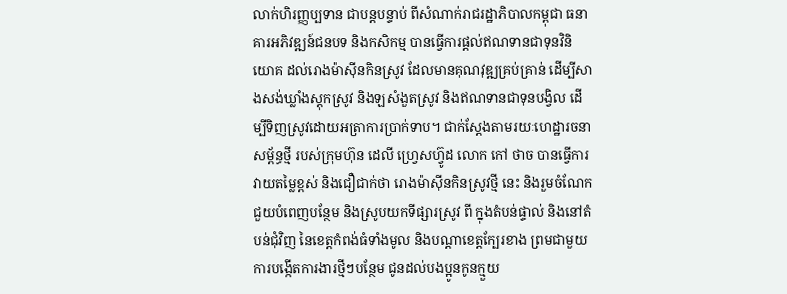លាក់ហិរញ្ញប្បទាន ជាបន្តបន្ទាប់ ពីសំណាក់រាជរដ្ឋាភិបាលកម្ពុជា ធនាគារអភិវឌ្ឍន៍ជនបទ និងកសិកម្ម បានធ្វើការផ្តល់ឥណទានជាទុនវិនិយោគ ដល់រោងម៉ាស៊ីនកិនស្រូវ ដែលមានគុណវុឌ្ឍគ្រប់គ្រាន់ ដើម្បីសាងសង់ឃ្លាំងស្តុកស្រូវ និងឡសំងួតស្រូវ និងឥណទានជាទុនបង្វិល ដើម្បីទិញស្រូវដោយអត្រាការប្រាក់ទាប។ ជាក់ស្តែងតាមរយៈហេដ្ឋារចនាសម្ព័ន្ធថ្មី របស់ក្រុមហ៊ុន ដេលី ហ្រ្វេសហ៊្វូដ លោក កៅ ថាច បានធ្វើការវាយតម្លៃខ្ពស់ និងជឿជាក់ថា រោងម៉ាស៊ីនកិនស្រូវថ្មី នេះ និងរួមចំណែកជួយបំពេញបន្ថែម និងស្រូបយកទីផ្សារស្រូវ ពី ក្នុងតំបន់ផ្ទាល់ និងនៅតំបន់ជុំវិញ នៃខេត្តកំពង់ធំទាំងមូល និងបណ្តាខេត្តក្បែរខាង ព្រមជាមួយការបង្កើតការងារថ្មីៗបន្ថែម ជូនដល់បងប្អូនកូនក្មួយ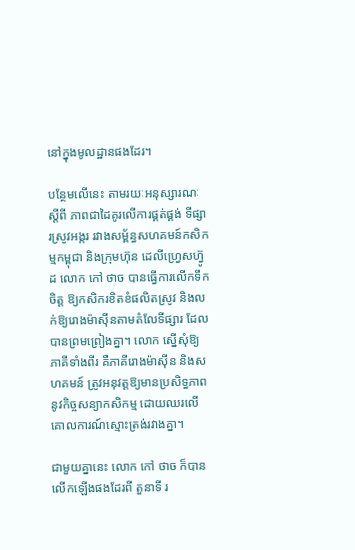នៅក្នុងមូលដ្ឋានផងដែរ។

បន្ថែមលើនេះ តាមរយៈអនុស្សារណៈស្តីពី ភាពជាដៃគូរលើការផ្គត់ផ្គង់ ទីផ្សារស្រូវអង្ករ រវាងសម្ព័ន្ធសហគមន៍កសិកម្មកម្ពុជា និងក្រុមហ៊ុន ដេលីហ្រ្វេសហ៊្វូដ លោក កៅ ថាច បានធ្វើការលើកទឹកចិត្ត ឱ្យកសិករខិតខំផលិតស្រូវ និងលក់ឱ្យរោងម៉ាស៊ីនតាមតំលែទីផ្សារ ដែលបានព្រមព្រៀងគ្នា។ លោក ស្នើសុំឱ្យភាគីទាំងពីរ គឺភាគីរោងម៉ាស៊ីន និងសហគមន៍ ត្រូវអនុវត្តឱ្យមានប្រសិទ្ធភាព នូវកិច្ចសន្យាកសិកម្ម ដោយឈរលើ គោលការណ៍ស្មោះត្រង់រវាងគ្នា។

ជាមួយគ្នានេះ លោក កៅ ថាច ក៏បានលើកឡើងផងដែរពី តួនាទី រ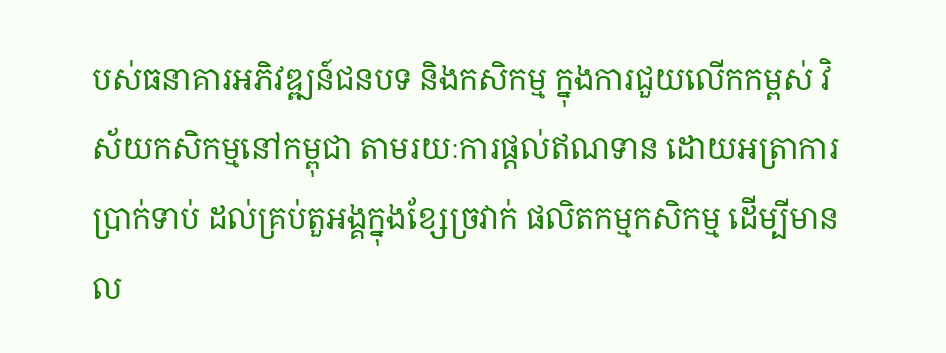បស់ធនាគារអភិវឌ្ឍន៍ជនបទ និងកសិកម្ម ក្នុងការជួយលើកកម្ពស់ វិស័យកសិកម្មនៅកម្ពុជា តាមរយៈការផ្តល់ឥណទាន ដោយអត្រាការប្រាក់ទាប់ ដល់គ្រប់តួអង្គក្នុងខ្សែច្រវាក់ ផលិតកម្មកសិកម្ម ដើម្បីមានល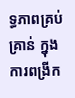ទ្ធភាពគ្រប់គ្រាន់ ក្នុងការពង្រីក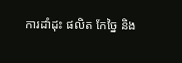ការដាំដុះ ផលិត កែច្នៃ និង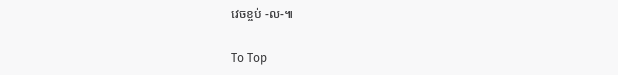វេចខ្ចប់ -ល-៕

To Top